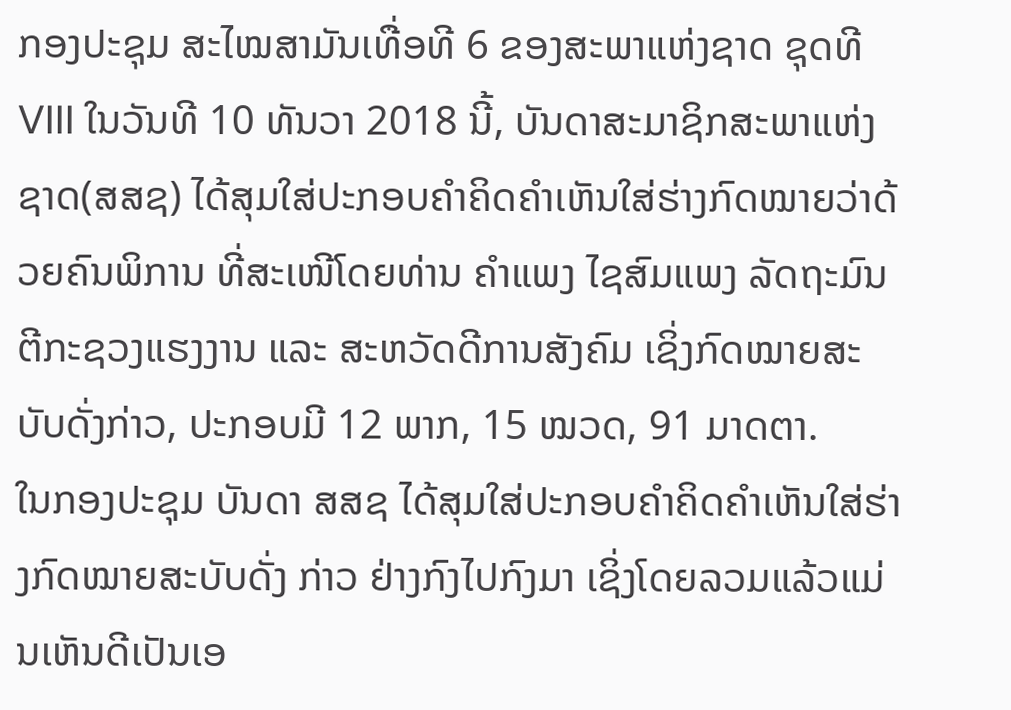ກອງປະຊຸມ ສະໄໝສາມັນເທື່ອທີ 6 ຂອງສະພາແຫ່ງຊາດ ຊຸດທີ VIII ໃນວັນທີ 10 ທັນວາ 2018 ນີ້, ບັນດາສະມາຊິກສະພາແຫ່ງຊາດ(ສສຊ) ໄດ້ສຸມໃສ່ປະກອບຄຳຄິດຄຳເຫັນໃສ່ຮ່າງກົດໝາຍວ່າດ້ວຍຄົນພິການ ທີ່ສະເໜີໂດຍທ່ານ ຄຳແພງ ໄຊສົມແພງ ລັດຖະມົນຕີກະຊວງແຮງງານ ແລະ ສະຫວັດດີການສັງຄົມ ເຊິ່ງກົດໝາຍສະບັບດັ່ງກ່າວ, ປະກອບມີ 12 ພາກ, 15 ໝວດ, 91 ມາດຕາ.
ໃນກອງປະຊຸມ ບັນດາ ສສຊ ໄດ້ສຸມໃສ່ປະກອບຄຳຄິດຄຳເຫັນໃສ່ຮ່າງກົດໝາຍສະບັບດັ່ງ ກ່າວ ຢ່າງກົງໄປກົງມາ ເຊິ່ງໂດຍລວມແລ້ວແມ່ນເຫັນດີເປັນເອ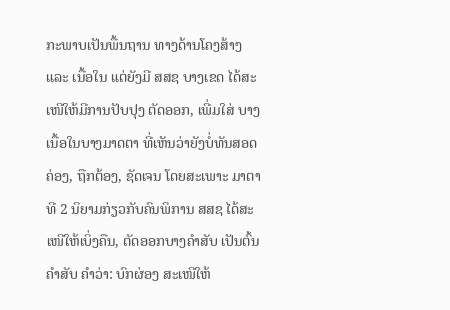ກະພາບເປັນພື້ນຖານ ທາງດ້ານໂຄງສ້າງ ແລະ ເນື້ອໃນ ແຕ່ຍັງມີ ສສຊ ບາງເຂດ ໄດ້ສະເໜີໃຫ້ມີການປັບປຸງ ຕັດອອກ, ເພີ່ມໃສ່ ບາງເນື້ອໃນບາງມາດຕາ ທີ່ເຫັນວ່າຍັງບໍ່ທັນສອດຄ່ອງ, ຖືກຕ້ອງ, ຊັດເຈນ ໂດຍສະເພາະ ມາຕາທີ 2 ນິຍາມກ່ຽວກັບຄົນພິການ ສສຊ ໄດ້ສະເໜີໃຫ້ເບິ່ງຄືນ, ຕັດອອກບາງຄຳສັບ ເປັນຕົ້ນ ຄຳສັບ ຄຳວ່າ: ບົກຜ່ອງ ສະເໜີໃຫ້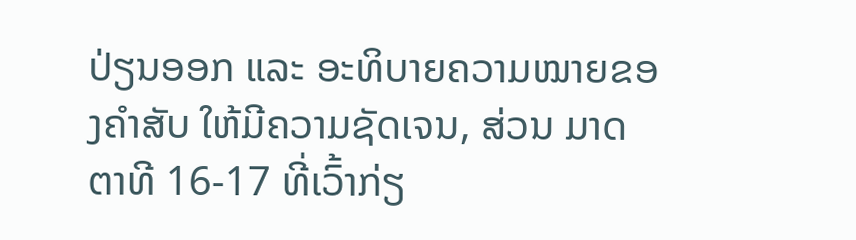ປ່ຽນອອກ ແລະ ອະທິບາຍຄວາມໝາຍຂອງຄຳສັບ ໃຫ້ມີຄວາມຊັດເຈນ, ສ່ວນ ມາດຕາທີ 16-17 ທີ່ເວົ້າກ່ຽ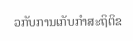ວກັບການເກັບກຳສະຖິຕິຂ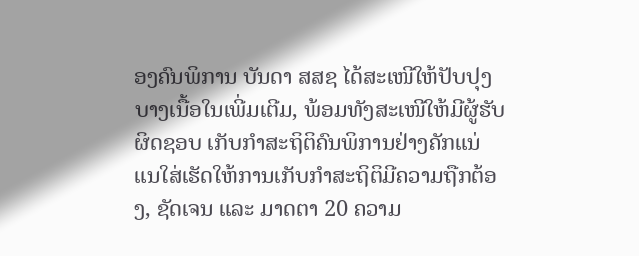ອງຄົນພິການ ບັນດາ ສສຊ ໄດ້ສະເໜີໃຫ້ປັບປຸງບາງເນື້ອໃນເພີ່ມເຕີມ, ພ້ອມທັງສະເໜີໃຫ້ມີຜູ້ຮັບຜິດຊອບ ເກັບກຳສະຖິຕິຄົນພິການຢ່າງຄັກແນ່ ແນໃສ່ເຮັດໃຫ້ການເກັບກຳສະຖິຕິມີຄວາມຖືກຕ້ອງ, ຊັດເຈນ ແລະ ມາດຕາ 20 ຄວາມ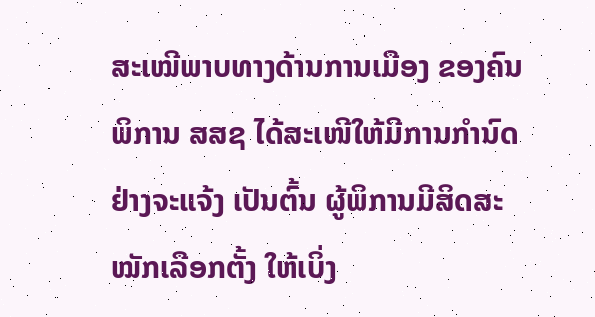ສະເໝີພາບທາງດ້ານການເມືອງ ຂອງຄົນພິການ ສສຊ ໄດ້ສະເໜີໃຫ້ມີການກຳນົດຢ່າງຈະແຈ້ງ ເປັນຕົ້ນ ຜູ້ພິການມີສິດສະໝັກເລືອກຕັ້ງ ໃຫ້ເບິ່ງ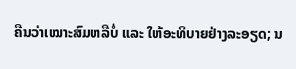ຄືນວ່າເໝາະສົມຫລືບໍ່ ແລະ ໃຫ້ອະທິບາຍຢ່າງລະອຽດ; ນ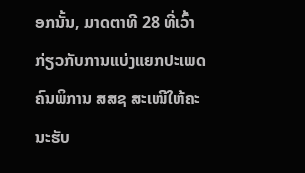ອກນັ້ນ, ມາດຕາທີ 28 ທີ່ເວົ້າກ່ຽວກັບການແບ່ງແຍກປະເພດຄົນພິການ ສສຊ ສະເໜີໃຫ້ຄະນະຮັບ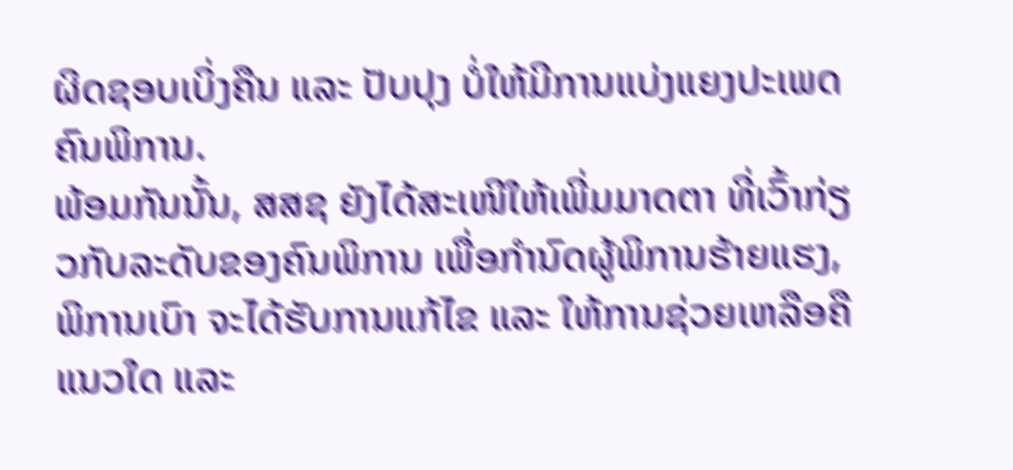ຜິດຊອບເບິ່ງຄືນ ແລະ ປັບປຸງ ບໍ່ໃຫ້ມີການແບ່ງແຍງປະເພດຄົນພິການ.
ພ້ອມກັນນັ້ນ, ສສຊ ຍັງໄດ້ສະເໜີໃຫ້ເພີ່ມມາດຕາ ທີ່ເວົ້າກ່ຽວກັບລະດັບຂອງຄົນພິການ ເພື່ອກຳນົດຜູ້ພິການຮ້າຍແຮງ, ພິການເບົາ ຈະໄດ້ຮັບການແກ້ໄຂ ແລະ ໃຫ້ການຊ່ວຍເຫລືອຄືແນວໃດ ແລະ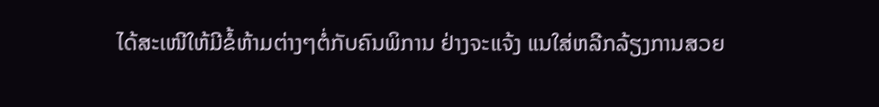ໄດ້ສະເໜີໃຫ້ມີຂໍ້ຫ້າມຕ່າງໆຕໍ່ກັບຄົນພິການ ຢ່າງຈະແຈ້ງ ແນໃສ່ຫລີກລ້ຽງການສວຍ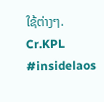ໃຊ້ຕ່າງໆ.
Cr.KPL
#insidelaos